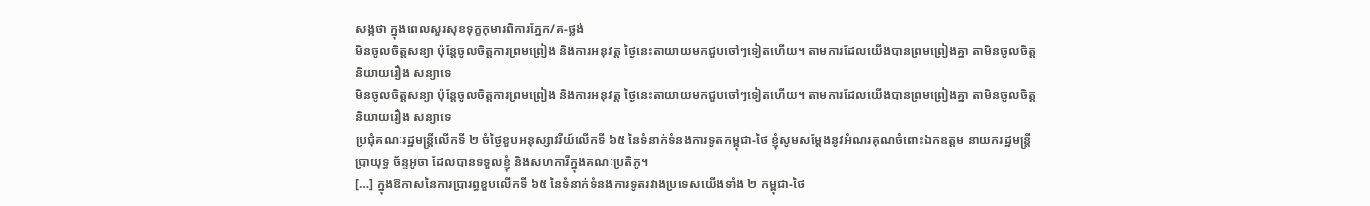សង្កថា ក្នុងពេលសួរសុខទុក្ខកុមារពិការភ្នែក/គ-ថ្លង់
មិនចូលចិត្តសន្យា ប៉ុន្តែចូលចិត្តការព្រមព្រៀង និងការអនុវត្ត ថ្ងៃនេះតាយាយមកជួបចៅៗទៀតហើយ។ តាមការដែលយើងបានព្រមព្រៀងគ្នា តាមិនចូលចិត្តនិយាយរឿង សន្យាទេ
មិនចូលចិត្តសន្យា ប៉ុន្តែចូលចិត្តការព្រមព្រៀង និងការអនុវត្ត ថ្ងៃនេះតាយាយមកជួបចៅៗទៀតហើយ។ តាមការដែលយើងបានព្រមព្រៀងគ្នា តាមិនចូលចិត្តនិយាយរឿង សន្យាទេ
ប្រជុំគណៈរដ្ឋមន្ត្រីលើកទី ២ ចំថ្ងៃខួបអនុស្សាវរីយ៍លើកទី ៦៥ នៃទំនាក់ទំនងការទូតកម្ពុជា-ថៃ ខ្ញុំសូមសម្តែងនូវអំណរគុណចំពោះឯកឧត្តម នាយករដ្ឋមន្ត្រី ប្រាយុទ្ធ ច័ន្ទអូចា ដែលបានទទួលខ្ញុំ និងសហការីក្នុងគណៈប្រតិភូ។
[…] ក្នុងឱកាសនៃការប្រារព្ធខួបលើកទី ៦៥ នៃទំនាក់ទំនងការទូតរវាងប្រទេសយើងទាំង ២ កម្ពុជា-ថៃ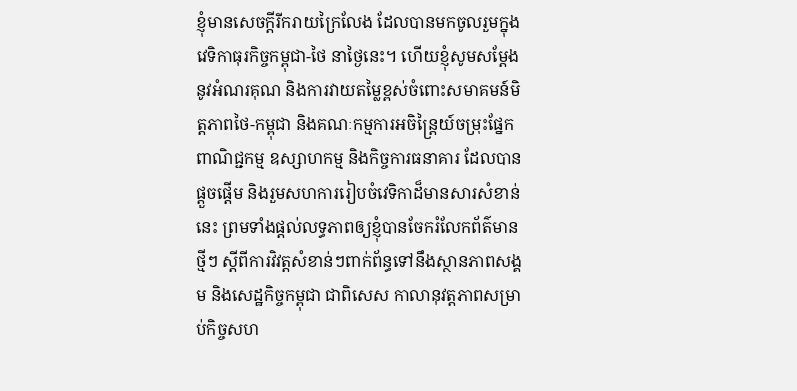ខ្ញុំមានសេចក្តីរីករាយក្រៃលែង ដែលបានមកចូលរួមក្នុងវេទិកាធុរកិច្ចកម្ពុជា-ថៃ នាថ្ងៃនេះ។ ហើយខ្ញុំសូមសម្តែងនូវអំណរគុណ និងការវាយតម្លៃខ្ពស់ចំពោះសមាគមន៍មិត្តភាពថៃ-កម្ពុជា និងគណៈកម្មការអចិន្ត្រៃយ៍ចម្រុះផ្នែកពាណិជ្ជកម្ម ឧស្សាហកម្ម និងកិច្ចការធនាគារ ដែលបានផ្តួចផ្តើម និងរួមសហការរៀបចំវេទិកាដ៏មានសារសំខាន់នេះ ព្រមទាំងផ្តល់លទ្ធភាពឲ្យខ្ញុំបានចែករំលែកព័ត៌មានថ្មីៗ ស្តីពីការវិវត្តសំខាន់ៗពាក់ព័ន្ធទៅនឹងស្ថានភាពសង្គម និងសេដ្ឋកិច្ចកម្ពុជា ជាពិសេស កាលានុវត្តភាពសម្រាប់កិច្ចសហ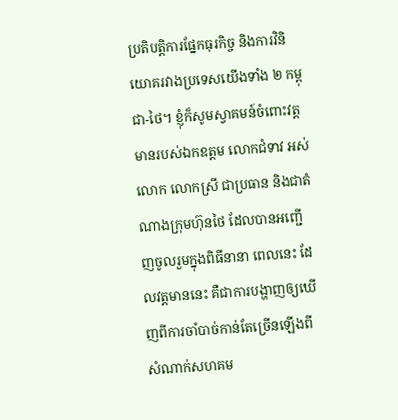ប្រតិបត្តិការផ្នែកធុរកិច្ច និងការវិនិយោគរវាងប្រទេសយើងទាំង ២ កម្ពុជា-ថៃ។ ខ្ញុំក៏សូមស្វាគមន៍ចំពោះវត្តមានរបស់ឯកឧត្តម លោកជំទាវ អស់លោក លោកស្រី ជាប្រធាន និងជាតំណាងក្រុមហ៊ុនថៃ ដែលបានអញ្ជើញចូលរួមក្នុងពិធីនានា ពេលនេះ ដែលវត្តមាននេះ គឺជាការបង្ហាញឲ្យឃើញពីការចាំបាច់កាន់តែច្រើនឡើងពីសំណាក់សហគម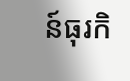ន៍ធុរកិ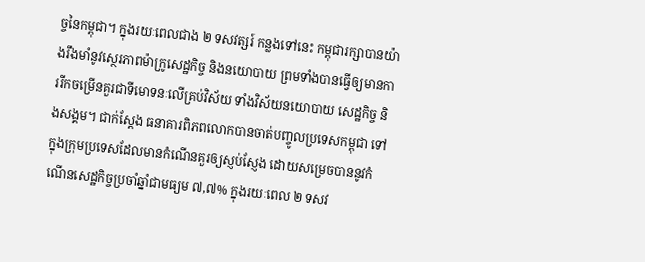ច្ចនៃកម្ពុជា។ ក្នុងរយៈពេលជាង ២ ទសវត្សរ៍ កន្លងទៅនេះ កម្ពុជារក្សាបានយ៉ាងរឹងមាំនូវស្ថេរភាពម៉ាក្រូសេដ្ឋកិច្ច និងនយោបាយ ព្រមទាំងបានធ្វើឲ្យមានការរីកចម្រើនគួរជាទីមោទនៈលើគ្រប់វិស័យ ទាំងវិស័យនយោបាយ សេដ្ឋកិច្ច និងសង្គម។ ជាក់ស្តែង ធនាគារពិភពលោកបានចាត់បញ្ចូលប្រទេសកម្ពុជា ទៅក្នុងក្រុមប្រទេសដែលមានកំណើនគួរឲ្យស្ញប់ស្ញែង ដោយសម្រេចបាននូវកំណើនសេដ្ឋកិច្ចប្រចាំឆ្នាំជាមធ្យម ៧,៧% ក្នុងរយៈពេល ២ ទសវ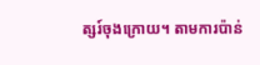ត្សរ៍ចុងក្រោយ។ តាមការប៉ាន់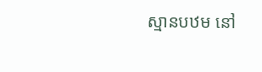ស្មានបឋម នៅ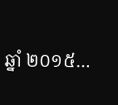ឆ្នាំ ២០១៥…